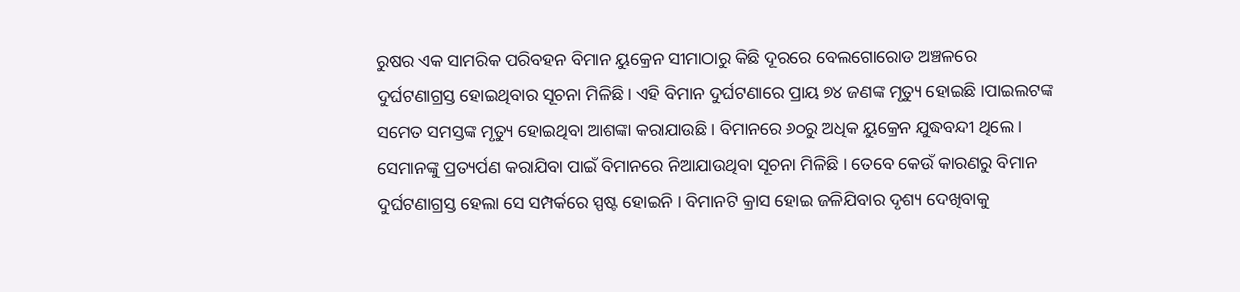ରୁଷର ଏକ ସାମରିକ ପରିବହନ ବିମାନ ୟୁକ୍ରେନ ସୀମାଠାରୁ କିଛି ଦୂରରେ ବେଲଗୋରୋଡ ଅଞ୍ଚଳରେ ଦୁର୍ଘଟଣାଗ୍ରସ୍ତ ହୋଇଥିବାର ସୂଚନା ମିଳିଛି। ଏହି ବିମାନ ଦୁର୍ଘଟଣାରେ ପ୍ରାୟ ୭୪ ଜଣଙ୍କ ମୃତ୍ୟୁ ହୋଇଛି ।ପାଇଲଟଙ୍କ ସମେତ ସମସ୍ତଙ୍କ ମୃତ୍ୟୁ ହୋଇଥିବା ଆଶଙ୍କା କରାଯାଉଛି । ବିମାନରେ ୬୦ରୁ ଅଧିକ ୟୁକ୍ରେନ ଯୁଦ୍ଧବନ୍ଦୀ ଥିଲେ । ସେମାନଙ୍କୁ ପ୍ରତ୍ୟର୍ପଣ କରାଯିବା ପାଇଁ ବିମାନରେ ନିଆଯାଉଥିବା ସୂଚନା ମିଳିଛି । ତେବେ କେଉଁ କାରଣରୁ ବିମାନ ଦୁର୍ଘଟଣାଗ୍ରସ୍ତ ହେଲା ସେ ସମ୍ପର୍କରେ ସ୍ପଷ୍ଟ ହୋଇନି । ବିମାନଟି କ୍ରାସ ହୋଇ ଜଳିଯିବାର ଦୃଶ୍ୟ ଦେଖିବାକୁ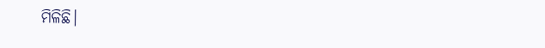ମିଳିଛି।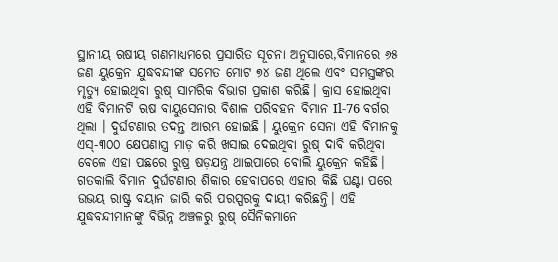ସ୍ଥାନୀୟ ଋଷୀୟ ଗଣମାଧ୍ୟମରେ ପ୍ରସାରିତ ସୂଚନା ଅନୁସାରେ,ବିମାନରେ ୬୫ ଜଣ ୟୁକ୍ରେନ ଯୁଦ୍ଧବନ୍ଦୀଙ୍କ ସମେତ ମୋଟ ୭୪ ଜଣ ଥିଲେ ଏବଂ ସମସ୍ତଙ୍କର ମୃତ୍ୟୁ ହୋଇଥିବା ରୁଷ୍ ସାମରିକ ବିଭାଗ ପ୍ରକାଶ କରିଛି। କ୍ରାସ ହୋଇଥିବା ଏହି ବିମାନଟି ଋଷ ବାୟୁସେନାର ବିଶାଳ ପରିବହନ ବିମାନ Il-76 ବର୍ଗର ଥିଲା । ଦୁର୍ଘଟଣାର ତଦନ୍ତ ଆରମ୍ଭ ହୋଇଛି । ୟୁକ୍ରେନ ସେନା ଏହି ବିମାନକୁ ଏସ୍-୩୦୦ କ୍ଷେପଣାସ୍ତ୍ର ମାଡ଼ କରି ଖସାଇ ଦେଇଥିବା ରୁଷ୍ ଦାବି କରିଥିବା ବେଳେ ଏହା ପଛରେ ରୁଷ୍ର ଷଡ଼ଯନ୍ତ୍ର ଥାଇପାରେ ବୋଲି ୟୁକ୍ରେନ କହିଛି। ଗତକାଲି ବିମାନ ଦୁର୍ଘଟଣାର ଶିକାର ହେବାପରେ ଏହାର କିଛି ଘଣ୍ଟା ପରେ ଉଭୟ ରାଷ୍ଟ୍ର ବୟାନ ଜାରି କରି ପରସ୍ପରକୁ ଦାୟୀ କରିଛନ୍ତି। ଏହି ଯୁଦ୍ଧବନ୍ଦୀମାନଙ୍କୁ ବିଭିନ୍ନ ଅଞ୍ଚଳରୁ ରୁଷ୍ ସୈନିକମାନେ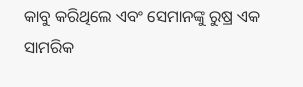କାବୁ କରିଥିଲେ ଏବଂ ସେମାନଙ୍କୁ ରୁଷ୍ର ଏକ ସାମରିକ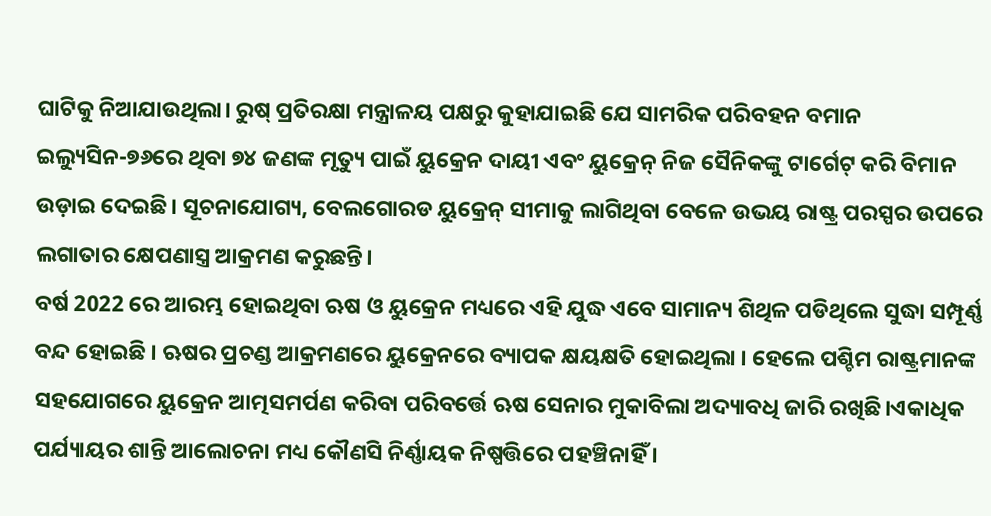ଘାଟିକୁ ନିଆଯାଉଥିଲା। ରୁଷ୍ ପ୍ରତିରକ୍ଷା ମନ୍ତ୍ରାଳୟ ପକ୍ଷରୁ କୁହାଯାଇଛି ଯେ ସାମରିକ ପରିବହନ ବମାନ ଇଲ୍ୟୁସିନ-୭୬ରେ ଥିବା ୭୪ ଜଣଙ୍କ ମୃତ୍ୟୁ ପାଇଁ ୟୁକ୍ରେନ ଦାୟୀ ଏବଂ ୟୁକ୍ରେନ୍ ନିଜ ସୈନିକଙ୍କୁ ଟାର୍ଗେଟ୍ କରି ବିମାନ ଉଡ଼ାଇ ଦେଇଛି। ସୂଚନାଯୋଗ୍ୟ, ବେଲଗୋରଡ ୟୁକ୍ରେନ୍ ସୀମାକୁ ଲାଗିଥିବା ବେଳେ ଉଭୟ ରାଷ୍ଟ୍ର ପରସ୍ପର ଉପରେ ଲଗାତାର କ୍ଷେପଣାସ୍ତ୍ର ଆକ୍ରମଣ କରୁଛନ୍ତି।
ବର୍ଷ 2022 ରେ ଆରମ୍ଭ ହୋଇଥିବା ଋଷ ଓ ୟୁକ୍ରେନ ମଧ୍ୟରେ ଏହି ଯୁଦ୍ଧ ଏବେ ସାମାନ୍ୟ ଶିଥିଳ ପଡିଥିଲେ ସୁଦ୍ଧା ସମ୍ପୂର୍ଣ୍ଣ ବନ୍ଦ ହୋଇଛି । ଋଷର ପ୍ରଚଣ୍ଡ ଆକ୍ରମଣରେ ୟୁକ୍ରେନରେ ବ୍ୟାପକ କ୍ଷୟକ୍ଷତି ହୋଇଥିଲା । ହେଲେ ପଶ୍ଚିମ ରାଷ୍ଟ୍ରମାନଙ୍କ ସହଯୋଗରେ ୟୁକ୍ରେନ ଆତ୍ମସମର୍ପଣ କରିବା ପରିବର୍ତ୍ତେ ଋଷ ସେନାର ମୁକାବିଲା ଅଦ୍ୟାବଧି ଜାରି ରଖିଛି।ଏକାଧିକ ପର୍ଯ୍ୟାୟର ଶାନ୍ତି ଆଲୋଚନା ମଧ୍ୟ କୌଣସି ନିର୍ଣ୍ଣାୟକ ନିଷ୍ପତ୍ତିରେ ପହଞ୍ଚିନାହିଁ ।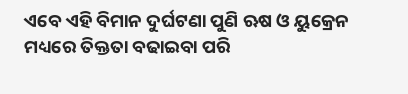ଏବେ ଏହି ବିମାନ ଦୁର୍ଘଟଣା ପୁଣି ଋଷ ଓ ୟୁକ୍ରେନ ମଧ୍ୟରେ ତିକ୍ତତା ବଢାଇବା ପରି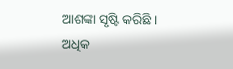ଆଶଙ୍କା ସୃଷ୍ଟି କରିଛି ।
ଅଧିକ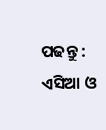ପଢନ୍ତୁ : ଏସିଆ ଓ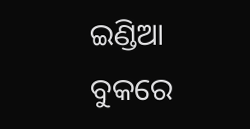ଇଣ୍ଡିଆ ବୁକରେ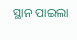ସ୍ଥାନ ପାଇଲା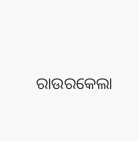ରାଉରକେଲା